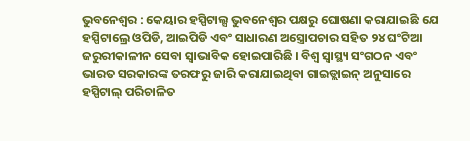ଭୁବନେଶ୍ୱର : କେୟାର ହସ୍ପିଟାଲ୍ସ ଭୁବନେଶ୍ୱର ପକ୍ଷରୁ ଘୋଷଣା କରାଯାଇଛି ଯେ ହସ୍ପିଟାଲ୍ରେ ଓପିଡି, ଆଇପିଡି ଏବଂ ସାଧାରଣ ଅସ୍ତ୍ରୋପଚାର ସହିତ ୨୪ ଘଂଟିଆ ଜରୁରୀକାଳୀନ ସେବା ସ୍ୱାଭାବିକ ହୋଇପାରିଛି । ବିଶ୍ୱ ସ୍ୱାସ୍ଥ୍ୟ ସଂଗଠନ ଏବଂ ଭାରତ ସରକାରଙ୍କ ତରଫରୁ ଜାରି କରାଯାଇଥିବା ଗାଇଡ୍ଲାଇନ୍ ଅନୁସାରେ ହସ୍ପିଟାଲ୍ ପରିଚାଳିତ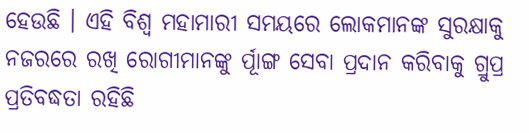ହେଉଛି । ଏହି ବିଶ୍ୱ ମହାମାରୀ ସମୟରେ ଲୋକମାନଙ୍କ ସୁରକ୍ଷାକୁ ନଜରରେ ରଖି ରୋଗୀମାନଙ୍କୁ ର୍ପୂାଙ୍ଗ ସେବା ପ୍ରଦାନ କରିବାକୁ ଗ୍ରୁପ୍ର ପ୍ରତିବଦ୍ଧତା ରହିଛି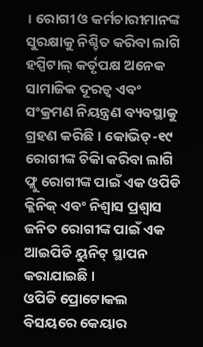। ରୋଗୀ ଓ କର୍ମଚାରୀମାନଙ୍କ ସୁରକ୍ଷାକୁ ନିଶ୍ଚିତ କରିବା ଲାଗି ହସ୍ପିଟାଲ୍ କର୍ତୃପକ୍ଷ ଅନେକ ସାମାଜିକ ଦୂରତ୍ୱ ଏବଂ ସଂକ୍ରମଣ ନିୟନ୍ତ୍ରଣ ବ୍ୟବସ୍ଥାକୁ ଗ୍ରହଣ କରିଛି । କୋଭିଡ୍-୧୯ ରୋଗୀଙ୍କ ଚିକିା କରିବା ଲାଗି ଫ୍ଲୁ ରୋଗୀଙ୍କ ପାଇଁ ଏକ ଓପିଡି କ୍ଲିନିକ୍ ଏବଂ ନିଶ୍ୱାସ ପ୍ରଶ୍ୱାସ ଜନିତ ରୋଗୀଙ୍କ ପାଇଁ ଏକ ଆଇପିଡି ୟୁନିଟ୍ ସ୍ଥାପନ କରାଯାଇଛି ।
ଓପିଡି ପ୍ରୋଟୋକଲ ବିସୟରେ କେୟାର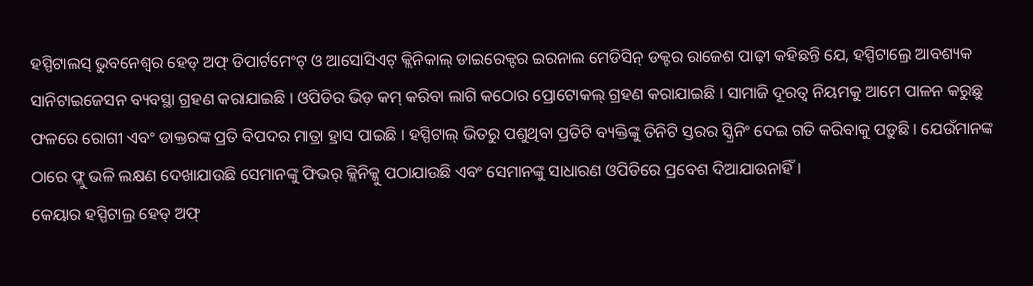ହସ୍ପିଟାଲସ୍ ଭୁବନେଶ୍ୱର ହେଡ୍ ଅଫ୍ ଡିପାର୍ଟମେଂଟ୍ ଓ ଆସୋସିଏଟ୍ କ୍ଲିନିକାଲ୍ ଡାଇରେକ୍ଟର ଇରନାଲ ମେଡିସିନ୍ ଡକ୍ଟର ରାଜେଶ ପାଢ଼ୀ କହିଛନ୍ତି ଯେ, ହସ୍ପିଟାଲ୍ରେ ଆବଶ୍ୟକ ସାନିଟାଇଜେସନ ବ୍ୟବସ୍ଥା ଗ୍ରହଣ କରାଯାଇଛି । ଓପିଡିର ଭିଡ଼ କମ୍ କରିବା ଲାଗି କଠୋର ପ୍ରୋଟୋକଲ୍ ଗ୍ରହଣ କରାଯାଇଛି । ସାମାଜି ଦୂରତ୍ୱ ନିୟମକୁ ଆମେ ପାଳନ କରୁଛୁ ଫଳରେ ରୋଗୀ ଏବଂ ଡାକ୍ତରଙ୍କ ପ୍ରତି ବିପଦର ମାତ୍ରା ହ୍ରାସ ପାଇଛି । ହସ୍ପିଟାଲ୍ ଭିତରୁ ପଶୁଥିବା ପ୍ରତିଟି ବ୍ୟକ୍ତିଙ୍କୁ ତିନିଟି ସ୍ତରର ସ୍କ୍ରିନିଂ ଦେଇ ଗତି କରିବାକୁ ପଡ଼ୁଛି । ଯେଉଁମାନଙ୍କ ଠାରେ ଫ୍ଲୁ ଭଳି ଲକ୍ଷଣ ଦେଖାଯାଉଛି ସେମାନଙ୍କୁ ଫିଭର୍ କ୍ଲିନିକ୍କୁ ପଠାଯାଉଛି ଏବଂ ସେମାନଙ୍କୁ ସାଧାରଣ ଓପିଡିରେ ପ୍ରବେଶ ଦିଆଯାଉନାହିଁ ।
କେୟାର ହସ୍ପିଟାଲ୍ର ହେଡ୍ ଅଫ୍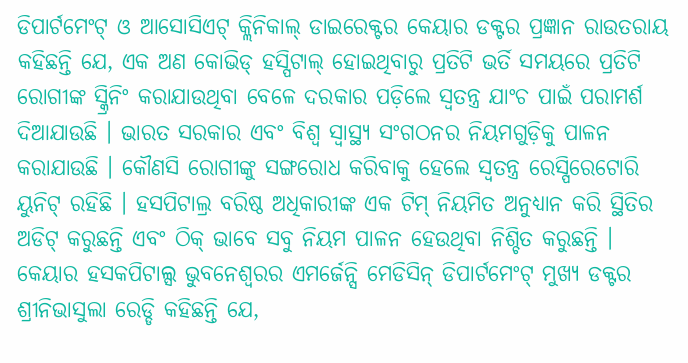ଡିପାର୍ଟମେଂଟ୍ ଓ ଆସୋସିଏଟ୍ କ୍ଲିନିକାଲ୍ ଡାଇରେକ୍ଟର କେୟାର ଡକ୍ଟର ପ୍ରଜ୍ଞାନ ରାଉତରାୟ କହିଛନ୍ତି ଯେ, ଏକ ଅଣ କୋଭିଡ୍ ହସ୍ପିଟାଲ୍ ହୋଇଥିବାରୁ ପ୍ରତିଟି ଭର୍ତି ସମୟରେ ପ୍ରତିଟି ରୋଗୀଙ୍କ ସ୍କ୍ରିନିଂ କରାଯାଉଥିବା ବେଳେ ଦରକାର ପଡ଼ିଲେ ସ୍ୱତନ୍ତ୍ର ଯାଂଚ ପାଇଁ ପରାମର୍ଶ ଦିଆଯାଉଛି । ଭାରତ ସରକାର ଏବଂ ବିଶ୍ୱ ସ୍ୱାସ୍ଥ୍ୟ ସଂଗଠନର ନିୟମଗୁଡ଼ିକୁ ପାଳନ କରାଯାଉଛି । କୌଣସି ରୋଗୀଙ୍କୁ ସଙ୍ଗରୋଧ କରିବାକୁ ହେଲେ ସ୍ୱତନ୍ତ୍ର ରେସ୍ପିରେଟୋରି ୟୁନିଟ୍ ରହିଛି । ହସପିଟାଲ୍ର ବରିଷ୍ଠ ଅଧିକାରୀଙ୍କ ଏକ ଟିମ୍ ନିୟମିତ ଅନୁଧ୍ୟାନ କରି ସ୍ଥିତିର ଅଡିଟ୍ କରୁଛନ୍ତି ଏବଂ ଠିକ୍ ଭାବେ ସବୁ ନିୟମ ପାଳନ ହେଉଥିବା ନିଶ୍ଚିତ କରୁଛନ୍ତି ।
କେୟାର ହସକପିଟାଲ୍ସ ଭୁବନେଶ୍ୱରର ଏମର୍ଜେନ୍ସି ମେଡିସିନ୍ ଡିପାର୍ଟମେଂଟ୍ ମୁଖ୍ୟ ଡକ୍ଟର ଶ୍ରୀନିଭାସୁଲା ରେଡ୍ଡି କହିଛନ୍ତି ଯେ,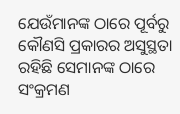ଯେଉଁମାନଙ୍କ ଠାରେ ପୂର୍ବରୁ କୌଣସି ପ୍ରକାରର ଅସୁସ୍ଥତା ରହିଛି ସେମାନଙ୍କ ଠାରେ ସଂକ୍ରମଣ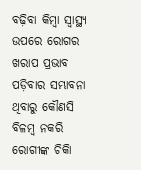ବଢ଼ିବା କିମ୍ବା ସ୍ୱାସ୍ଥ୍ୟ ଉପରେ ରୋଗର ଖରାପ ପ୍ରଭାବ ପଡ଼ିବାର ସମ୍ଭାବନା ଥିବାରୁ କୌଣସି ବିଳମ୍ବ ନକରି ରୋଗୀଙ୍କ ଚିକିା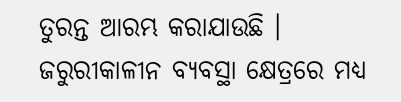ତୁରନ୍ତ ଆରମ୍ଭ କରାଯାଉଛି । ଜରୁରୀକାଳୀନ ବ୍ୟବସ୍ଥା କ୍ଷେତ୍ରରେ ମଧ୍ୟ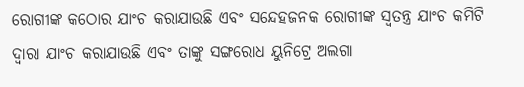ରୋଗୀଙ୍କ କଠୋର ଯାଂଚ କରାଯାଉଛି ଏବଂ ସନ୍ଦେହଜନକ ରୋଗୀଙ୍କ ସ୍ୱତନ୍ତ୍ର ଯାଂଚ କମିଟି ଦ୍ୱାରା ଯାଂଚ କରାଯାଉଛି ଏବଂ ତାଙ୍କୁ ସଙ୍ଗରୋଧ ୟୁନିଟ୍ରେ ଅଲଗା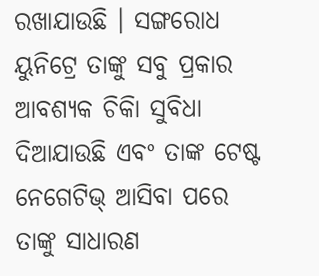ରଖାଯାଉଛି । ସଙ୍ଗରୋଧ ୟୁନିଟ୍ରେ ତାଙ୍କୁ ସବୁ ପ୍ରକାର ଆବଶ୍ୟକ ଚିକିା ସୁବିଧା ଦିଆଯାଉଛି ଏବଂ ତାଙ୍କ ଟେଷ୍ଟ ନେଗେଟିଭ୍ ଆସିବା ପରେ ତାଙ୍କୁ ସାଧାରଣ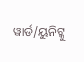ୱାର୍ଡ/ୟୁନିଟ୍କୁ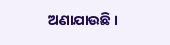ଅଣାଯାଉଛି ।